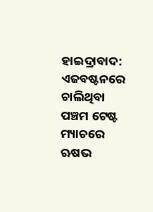ହାଇଦ୍ରାବାଦ: ଏଜବଷ୍ଟନରେ ଚାଲିଥିବା ପଞ୍ଚମ ଟେଷ୍ଟ ମ୍ୟାଚରେ ଋଷଭ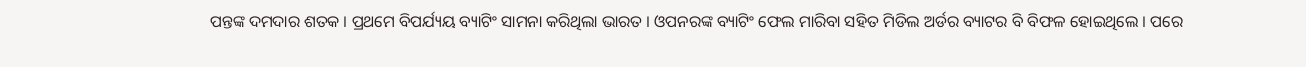ପନ୍ତଙ୍କ ଦମଦାର ଶତକ । ପ୍ରଥମେ ବିପର୍ଯ୍ୟୟ ବ୍ୟାଟିଂ ସାମନା କରିଥିଲା ଭାରତ । ଓପନରଙ୍କ ବ୍ୟାଟିଂ ଫେଲ ମାରିବା ସହିତ ମିଡିଲ ଅର୍ଡର ବ୍ୟାଟର ବି ବିଫଳ ହୋଇଥିଲେ । ପରେ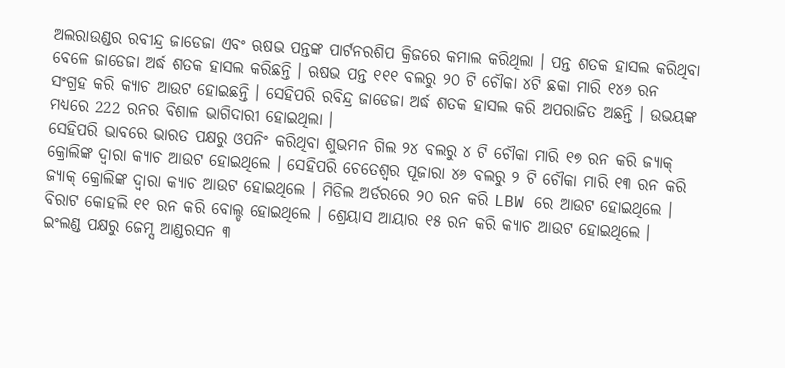ଅଲରାଉଣ୍ଡର ରବୀନ୍ଦ୍ର ଜାଡେଜା ଏବଂ ଋଷଭ ପନ୍ତଙ୍କ ପାର୍ଟନରଶିପ କ୍ରିଜରେ କମାଲ କରିଥିଲା । ପନ୍ତ ଶତକ ହାସଲ କରିଥିବା ବେଳେ ଜାଡେଜା ଅର୍ଦ୍ଧ ଶତକ ହାସଲ କରିଛନ୍ତି । ଋଷଭ ପନ୍ତ ୧୧୧ ବଲରୁ ୨୦ ଟି ଚୌକା ୪ଟି ଛକା ମାରି ୧୪୬ ରନ ସଂଗ୍ରହ କରି କ୍ୟାଚ ଆଉଟ ହୋଇଛନ୍ତି । ସେହିପରି ରବିନ୍ଦ୍ର ଜାଡେଜା ଅର୍ଦ୍ଧ ଶତକ ହାସଲ କରି ଅପରାଜିତ ଅଛନ୍ତି । ଉଭୟଙ୍କ ମଧ୍ୟରେ 222 ରନର ବିଶାଳ ଭାଗିଦାରୀ ହୋଇଥିଲା ।
ସେହିପରି ଭାବରେ ଭାରତ ପକ୍ଷରୁ ଓପନିଂ କରିଥିବା ଶୁଭମନ ଗିଲ ୨୪ ବଲରୁ ୪ ଟି ଚୌକା ମାରି ୧୭ ରନ କରି ଜ୍ୟାକ୍ କ୍ରୋଲିଙ୍କ ଦ୍ବାରା କ୍ୟାଚ ଆଉଟ ହୋଇଥିଲେ । ସେହିପରି ଚେତେଶ୍ବର ପୂଜାରା ୪୬ ବଲରୁ ୨ ଟି ଚୌକା ମାରି ୧୩ ରନ କରି ଜ୍ୟାକ୍ କ୍ରୋଲିଙ୍କ ଦ୍ବାରା କ୍ୟାଚ ଆଉଟ ହୋଇଥିଲେ । ମିଡିଲ ଅର୍ଡରରେ ୨୦ ରନ କରି LBW ରେ ଆଉଟ ହୋଇଥିଲେ । ବିରାଟ କୋହଲି ୧୧ ରନ କରି ବୋଲ୍ଡ ହୋଇଥିଲେ । ଶ୍ରେୟାସ ଆୟାର ୧୫ ରନ କରି କ୍ୟାଚ ଆଉଟ ହୋଇଥିଲେ । ଇଂଲଣ୍ଡ ପକ୍ଷରୁ ଜେମ୍ସ ଆଣ୍ଡରସନ ୩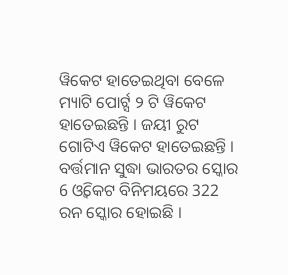ୱିକେଟ ହାତେଇଥିବା ବେଳେ ମ୍ୟାଟି ପୋର୍ଟ୍ସ ୨ ଟି ୱିକେଟ ହାତେଇଛନ୍ତି । ଜୟୀ ରୁଟ ଗୋଟିଏ ୱିକେଟ ହାତେଇଛନ୍ତି ।
ବର୍ତ୍ତମାନ ସୁଦ୍ଧା ଭାରତର ସ୍କୋର 6 ଓ୍ବିକେଟ ବିନିମୟରେ 322 ରନ ସ୍କୋର ହୋଇଛି ।